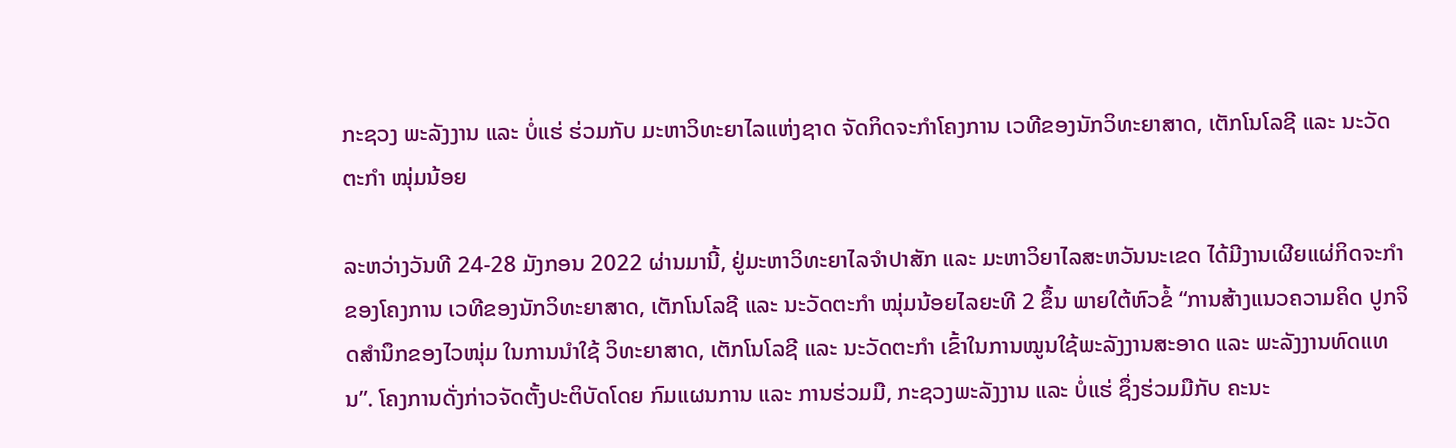ກະຊວງ ພະລັງງານ ແລະ ບໍ່ແຮ່ ຮ່ວມກັບ ມະຫາວິທະຍາໄລແຫ່ງຊາດ ຈັດກິດຈະກຳໂຄງການ ເວທີຂອງນັກວິທະຍາສາດ, ເຕັກໂນໂລຊີ ແລະ ນະວັດຕະກຳ ໝຸ່ມນ້ອຍ

ລະຫວ່າງວັນທີ 24-28 ມັງກອນ 2022 ຜ່ານມານີ້, ຢູ່ມະຫາວິທະຍາໄລຈຳປາສັກ ແລະ ມະຫາວິຍາໄລສະຫວັນນະເຂດ ໄດ້ມີງານເຜີຍແຜ່ກິດຈະກໍາຂອງໂຄງການ ເວທີຂອງນັກວິທະຍາສາດ, ເຕັກໂນໂລຊີ ແລະ ນະວັດຕະກຳ ໝຸ່ມນ້ອຍໄລຍະທີ 2 ຂຶ້ນ ພາຍໃຕ້ຫົວຂໍ້ “ການສ້າງແນວຄວາມຄິດ ປູກຈິດສຳນຶກຂອງໄວໜຸ່ມ ໃນການນຳໃຊ້ ວິທະຍາສາດ, ເຕັກໂນໂລຊີ ແລະ ນະວັດຕະກຳ ເຂົ້າໃນການໝູນໃຊ້ພະລັງງານສະອາດ ແລະ ພະລັງງານທົດແທນ”. ໂຄງການດັ່ງກ່າວຈັດຕັ້ງປະຕິບັດໂດຍ ກົມແຜນການ ແລະ ການຮ່ວມມື, ກະຊວງພະລັງງານ ແລະ ບໍ່ແຮ່ ຊຶ່ງຮ່ວມມືກັບ ຄະນະ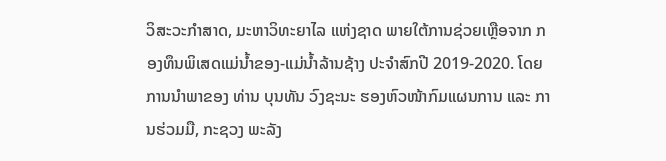ວິສະວະກຳສາດ, ມະຫາວິທະຍາໄລ ແຫ່ງຊາດ ພາຍໃຕ້ການຊ່ວຍເຫຼືອຈາກ ກອງທຶນພິເສດແມ່ນໍ້າຂອງ-ແມ່ນໍ້າລ້ານຊ້າງ ປະຈຳສົກປີ 2019-2020. ໂດຍການນຳພາຂອງ ທ່ານ ບຸນທັນ ວົງຊະນະ ຮອງຫົວໜ້າກົມແຜນການ ແລະ ການຮ່ວມມື, ກະຊວງ ພະລັງ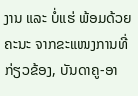ງານ ແລະ ບໍ່ແຮ່ ພ້ອມດ້ວຍຄະນະ ຈາກຂະແໜງການທີ່ກ່ຽວຂ້ອງ, ບັນດາຄູ-ອາ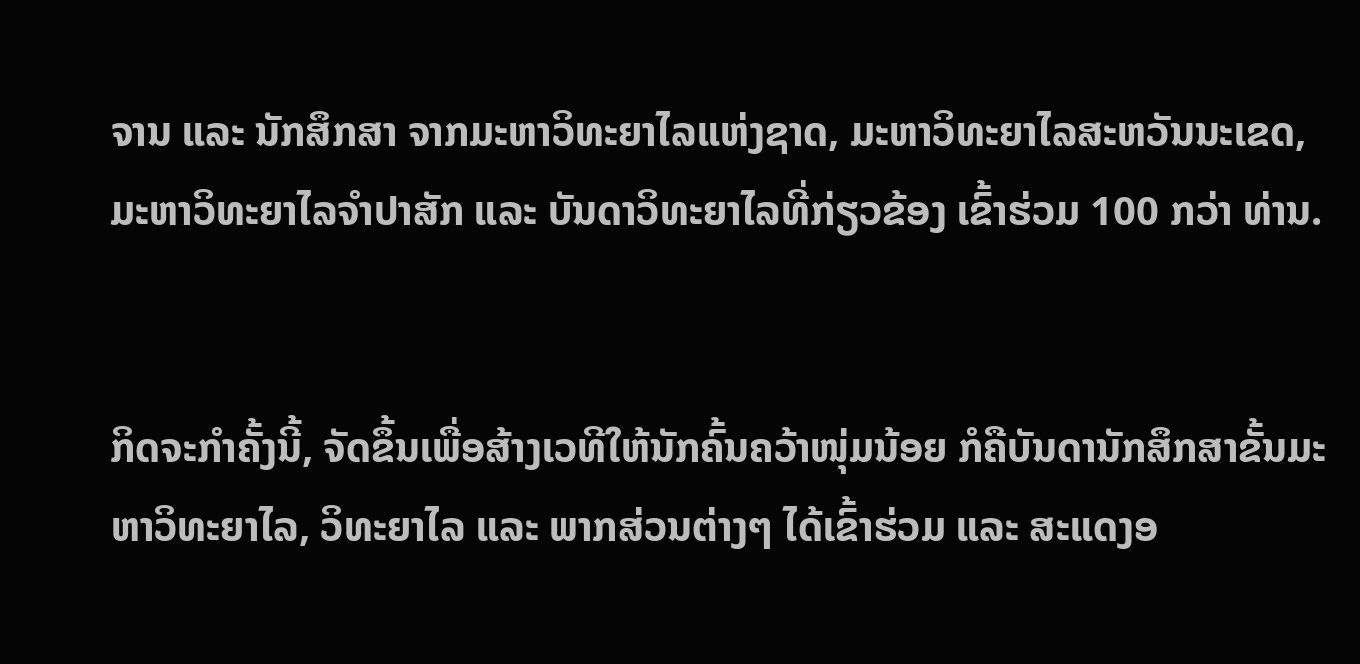ຈານ ແລະ ນັກສຶກສາ ຈາກມະຫາວິທະຍາໄລແຫ່ງຊາດ, ມະຫາວິທະຍາໄລສະຫວັນນະເຂດ, ມະຫາວິທະຍາໄລຈຳປາສັກ ແລະ ບັນດາວິທະຍາໄລທີ່ກ່ຽວຂ້ອງ ເຂົ້າຮ່ວມ 100 ກວ່າ ທ່ານ.


ກິດຈະກຳຄັ້ງນີ້, ຈັດຂຶ້ນເພື່ອສ້າງເວທີໃຫ້ນັກຄົ້ນຄວ້າໜຸ່ມນ້ອຍ ກໍຄືບັນດານັກສຶກສາຂັ້ນມະຫາວິທະຍາໄລ, ວິທະຍາໄລ ແລະ ພາກສ່ວນຕ່າງໆ ໄດ້ເຂົ້າຮ່ວມ ແລະ ສະແດງອ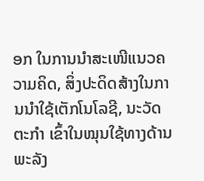ອກ ໃນການນໍາສະເໜີແນວຄວາມຄິດ, ສິ່ງປະດິດສ້າງໃນການນໍາໃຊ້ເຕັກໂນໂລຊີ, ນະວັດຕະກໍາ ເຂົ້າໃນໝຸນໃຊ້ທາງດ້ານພະລັງ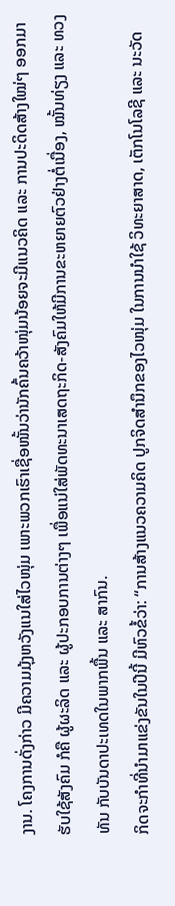ງານ. ໂຄງການດັ່ງກ່າວ ມີຄວາມມຸ້ງຫວັງແນໃສ່ໄວໜຸ່ມ ເພາະພວກເຮົາເຊື່ອໜັ້ນວ່ານັກຄົ້ນຄວ້າໜຸ່ມນ້ອຍຈະມີແນວຄິດ ແລະ ການປະດິດສ້າງໃໝ່ໆ ອອກມາຮັບໃຊ້ສັງຄົມ ກໍຄື ຜູ້ຜະລິດ ແລະ ຜູ້ປະກອບການຕ່າງໆ ເພື່ອແນ່ໃສ່ພັດທະນາເສດຖະກິດ-ສັງຄົມໃຫ້ມີການຂະຫຍາຍຕົວຢ່າງຕໍ່ເນື່ອງ, ໝັ້ນທ່ຽງ ແລະ ທວງທັນ ກັບບັນດາປະເທດໃນພາກພື້ນ ແລະ ສາກົນ.
ກິດຈະກຳທີ່ນຳມາແຂ່ງຂັນໃນປີນີ້ ມີຫົວຂໍ້ວ່າ: “ການສ້າງແນວຄວາມຄິດ ປູກຈິດສຳນຶກຂອງໄວໜຸ່ມ ໃນການນຳໃຊ້ ວິທະຍາສາດ, ເຕັກໂນໂລຊີ ແລະ ນະວັດ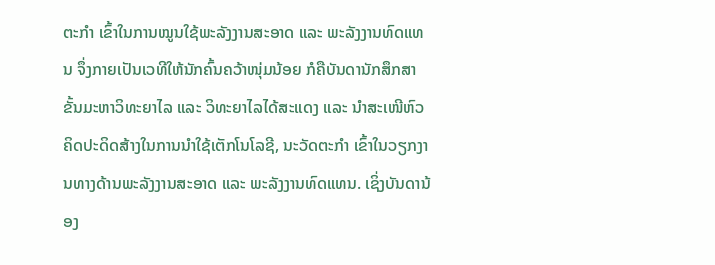ຕະກຳ ເຂົ້າໃນການໝູນໃຊ້ພະລັງງານສະອາດ ແລະ ພະລັງງານທົດແທນ ຈຶ່ງກາຍເປັນເວທີໃຫ້ນັກຄົ້ນຄວ້າໜຸ່ມນ້ອຍ ກໍຄືບັນດານັກສຶກສາຂັ້ນມະຫາວິທະຍາໄລ ແລະ ວິທະຍາໄລໄດ້ສະແດງ ແລະ ນໍາສະເໜີຫົວຄິດປະດິດສ້າງໃນການນໍາໃຊ້ເຕັກໂນໂລຊີ, ນະວັດຕະກຳ ເຂົ້າໃນວຽກງານທາງດ້ານພະລັງງານສະອາດ ແລະ ພະລັງງານທົດແທນ. ເຊິ່ງບັນດານ້ອງ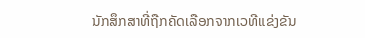ນັກສຶກສາທີ່ຖືກຄັດເລືອກຈາກເວທີແຂ່ງຂັນ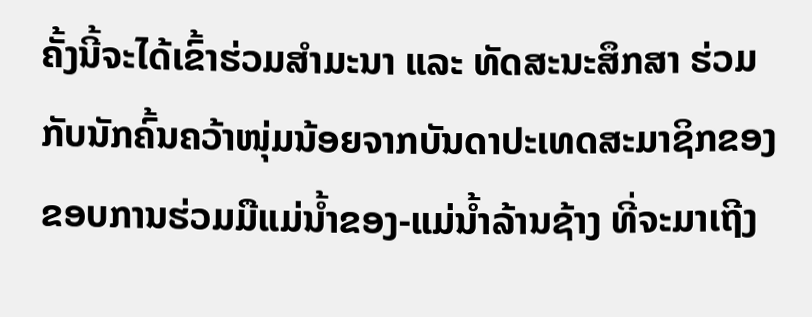ຄັ້ງນີ້ຈະໄດ້ເຂົ້າຮ່ວມສຳມະນາ ແລະ ທັດສະນະສຶກສາ ຮ່ວມກັບນັກຄົ້ນຄວ້າໜຸ່ມນ້ອຍຈາກບັນດາປະເທດສະມາຊິກຂອງຂອບການຮ່ວມມືແມ່ນໍ້າຂອງ-ແມ່ນໍ້າລ້ານຊ້າງ ທີ່ຈະມາເຖີງ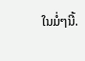ໃນມໍ່ໆນີ້.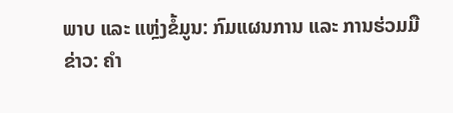ພາບ ແລະ ແຫຼ່ງຂໍ້ມູນ: ກົມແຜນການ ແລະ ການຮ່ວມມື
ຂ່າວ: ຄຳ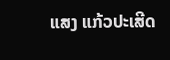ແສງ ແກ້ວປະເສີດ